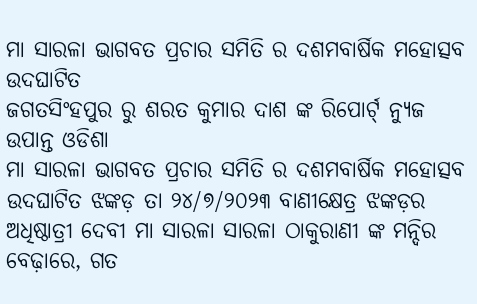ମା ସାରଳା ଭାଗବତ ପ୍ରଚାର ସମିତି ର ଦଶମବାର୍ଷିକ ମହୋତ୍ସବ ଉଦଘାଟିତ
ଜଗତସିଂହପୁର ରୁ ଶରତ କୁମାର ଦାଶ ଙ୍କ ରିପୋର୍ଟ୍ ନ୍ୟୁଜ ଉପାନ୍ତ ଓଡିଶା
ମା ସାରଳା ଭାଗବତ ପ୍ରଚାର ସମିତି ର ଦଶମବାର୍ଷିକ ମହୋତ୍ସବ ଉଦଘାଟିତ ଝଙ୍କଡ଼ ତା ୨୪/୭/୨୦୨୩ ବାଣୀକ୍ଷେତ୍ର ଝଙ୍କଡ଼ର ଅଧିଷ୍ଠାତ୍ରୀ ଦେବୀ ମା ସାରଳା ସାରଳା ଠାକୁରାଣୀ ଙ୍କ ମନ୍ଦିର ବେଢ଼ାରେ, ଗତ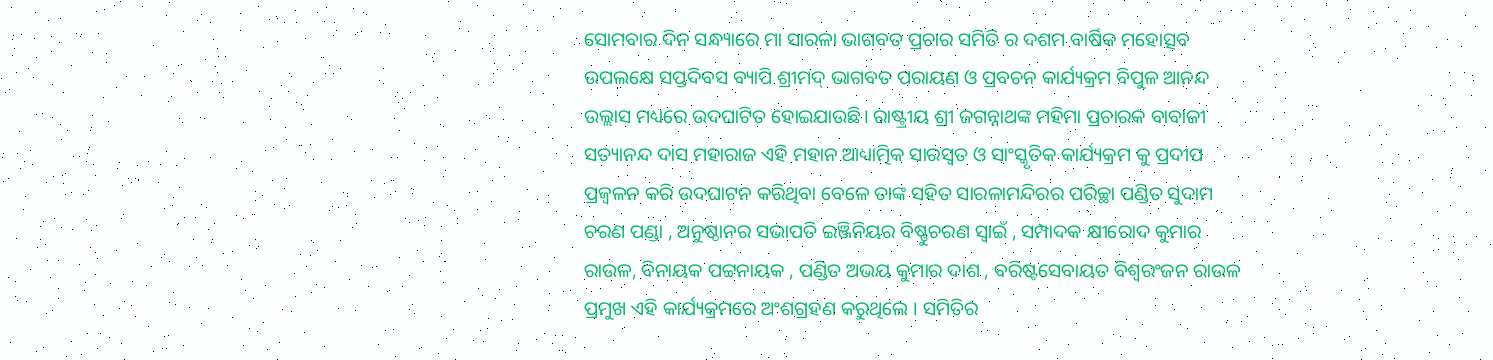ସୋମବାର ଦିନ ସନ୍ଧ୍ୟାରେ ମା ସାରଳା ଭାଗବତ ପ୍ରଚାର ସମିତି ର ଦଶମ ବାର୍ଷିକ ମହୋତ୍ସବ ଉପଲକ୍ଷେ ସପ୍ତଦିବସ ବ୍ୟାପି ଶ୍ରୀମଦ୍ ଭାଗବତ ପରାୟଣ ଓ ପ୍ରବଚନ କାର୍ଯ୍ୟକ୍ରମ ବିପୁଳ ଆନନ୍ଦ ଉଲ୍ଲାସ ମଧ୍ୟରେ ଉଦଘାଟିତ ହୋଇଯାଉଛି। ରାଷ୍ଟ୍ରୀୟ ଶ୍ରୀ ଜଗନ୍ନାଥଙ୍କ ମହିମା ପ୍ରଚାରକ ବାବାଜୀ ସତ୍ୟାନନ୍ଦ ଦାସ ମହାରାଜ ଏହି ମହାନ ଆଧ୍ୟାତ୍ମିକ ସାରସ୍ଵତ ଓ ସାଂସ୍କୃତିକ କାର୍ଯ୍ୟକ୍ରମ କୁ ପ୍ରଦୀପ ପ୍ରଜ୍ବଳନ କରି ଉଦଘାଟନ କରିଥିବା ବେଳେ ତାଙ୍କ ସହିତ ସାରଳାମନ୍ଦିରର ପରିଚ୍ଛା ପଣ୍ଡିତ ସୁଦାମ ଚରଣ ପଣ୍ଡା , ଅନୁଷ୍ଠାନର ସଭାପତି ଇଞ୍ଜିନିୟର ବିଷ୍ଣୁଚରଣ ସ୍ୱାଇଁ , ସମ୍ପାଦକ କ୍ଷୀରୋଦ କୁମାର ରାଉଳ, ବିନାୟକ ପଟ୍ଟନାୟକ , ପଣ୍ଡିତ ଅଭୟ କୁମାର ଦାଶ , ବରିଷ୍ଟସେବାୟତ ବିଶ୍ବରଂଜନ ରାଉଳ ପ୍ରମୁଖ ଏହି କାର୍ଯ୍ୟକ୍ରମରେ ଅଂଶଗ୍ରହଣ କରୁଥିଲେ । ସମିତିର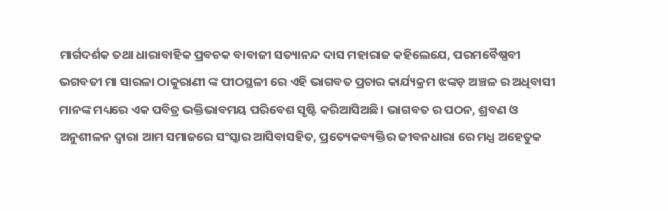ମାର୍ଗଦର୍ଶକ ତଥା ଧାରାବାହିକ ପ୍ରବଚକ ବାବାଜୀ ସତ୍ୟାନନ୍ଦ ଦାସ ମହାରାଜ କହିଲେଯେ, ପରମବୈଷ୍ଣବୀ ଭଗବତୀ ମା ସାରଳା ଠାକୁରାଣୀ ଙ୍କ ପୀଠସ୍ଥଳୀ ରେ ଏହି ଭାଗବତ ପ୍ରଚାର କାର୍ଯ୍ୟକ୍ରମ ଝଙ୍କଡ଼ ଅଞ୍ଚଳ ର ଅଧିବାସୀ ମାନଙ୍କ ମଧ୍ୟରେ ଏକ ପବିତ୍ର ଭକ୍ତିଭାବମୟ ପରିବେଶ ସୃଷ୍ଟି କରିଆସିଅଛି। ଭାଗବତ ର ପଠନ, ଶ୍ରବଣ ଓ ଅନୁଶୀଳନ ଦ୍ଵାରା ଆମ ସମାଜରେ ସଂସ୍କାର ଆସିବାସହିତ, ପ୍ରତ୍ୟେକବ୍ୟକ୍ତିର ଜୀବନଧାରା ରେ ମଧ୍ଯ ଅହେତୁକ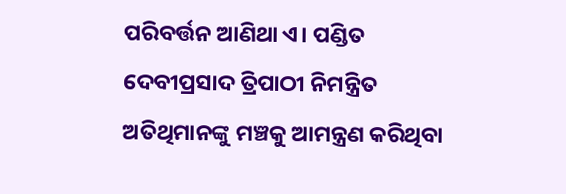ପରିବର୍ତ୍ତନ ଆଣିଥା ଏ। ପଣ୍ଡିତ ଦେବୀପ୍ରସାଦ ତ୍ରିପାଠୀ ନିମନ୍ତ୍ରିତ ଅତିଥିମାନଙ୍କୁ ମଞ୍ଚକୁ ଆମନ୍ତ୍ରଣ କରିଥିବା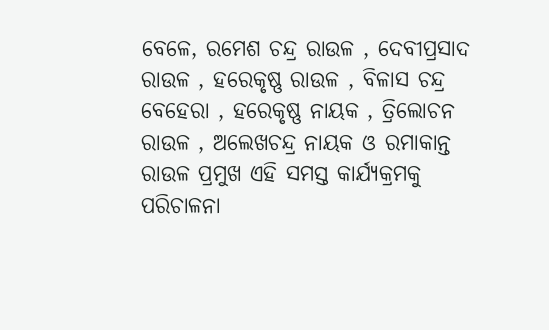ବେଳେ, ରମେଶ ଚନ୍ଦ୍ର ରାଉଳ , ଦେବୀପ୍ରସାଦ ରାଉଳ , ହରେକୃଷ୍ଣ ରାଉଳ , ବିଳାସ ଚନ୍ଦ୍ର ବେହେରା , ହରେକୃଷ୍ଣ ନାୟକ , ତ୍ରିଲୋଚନ ରାଉଳ , ଅଲେଖଚନ୍ଦ୍ର ନାୟକ ଓ ରମାକାନ୍ତ ରାଉଳ ପ୍ରମୁଖ ଏହି ସମସ୍ତ କାର୍ଯ୍ୟକ୍ରମକୁ ପରିଚାଳନା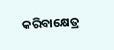କରିବାକ୍ଷେତ୍ର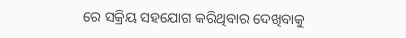ରେ ସକ୍ରିୟ ସହଯୋଗ କରିଥିବାର ଦେଖିବାକୁ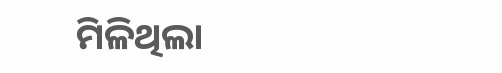ମିଳିଥିଲା